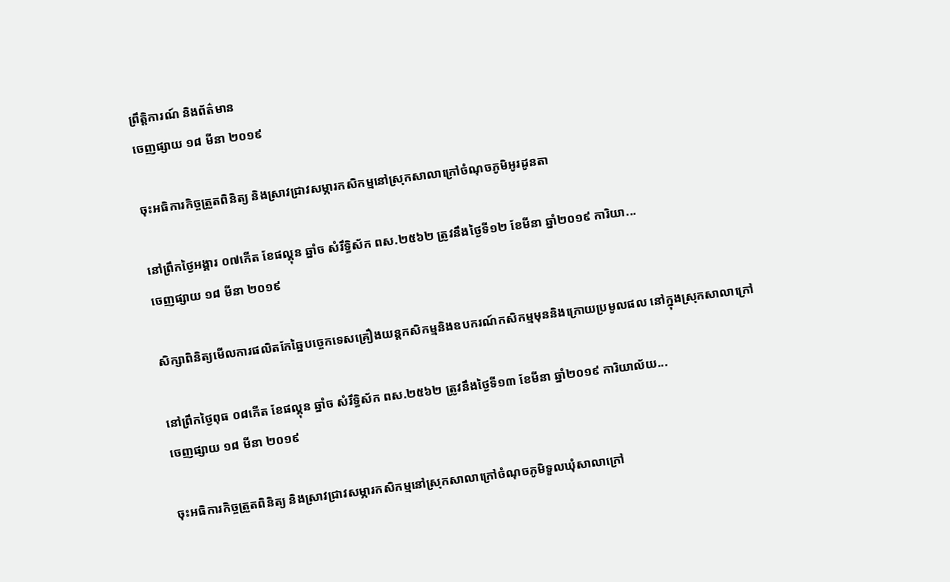ព្រឹត្តិការណ៍ និងព័ត៌មាន
ចេញផ្សាយ ១៨ មីនា ២០១៩

ចុះអធិការកិច្ចត្រួតពិនិត្យ និងស្រាវជ្រាវសម្ភារកសិកម្មនៅស្រុកសាលាក្រៅចំណុចភូមិអូរដូនតា

នៅព្រឹកថ្ងៃអង្គារ ០៧កើត ខែផល្គុន ឆ្នាំច សំរឹទ្ធិស័ក ពស.២៥៦២ ត្រូវនឹងថ្ងៃទី១២ ខែមីនា ឆ្នាំ២០១៩ ការិយា...
ចេញផ្សាយ ១៨ មីនា ២០១៩

សិក្សាពិនិត្យមើលការផលិតកែឆ្នៃបច្ចេកទេសគ្រឿងយន្តកសិកម្មនិងឧបករណ៍កសិកម្មមុននិងក្រោយប្រមូលផល នៅក្នុងស្រុកសាលាក្រៅ

នៅព្រឹកថ្ងៃពុធ ០៨កើត ខែផល្គុន ឆ្នាំច សំរឹទ្ធិស័ក ពស.២៥៦២ ត្រូវនឹងថ្ងៃទី១៣ ខែមីនា ឆ្នាំ២០១៩ ការិយាល័យ...
ចេញផ្សាយ ១៨ មីនា ២០១៩

ចុះអធិការកិច្ចត្រួតពិនិត្យ និងស្រាវជ្រាវសម្ភារកសិកម្មនៅស្រុកសាលាក្រៅចំណុចភូមិទួលឃុំសាលាក្រៅ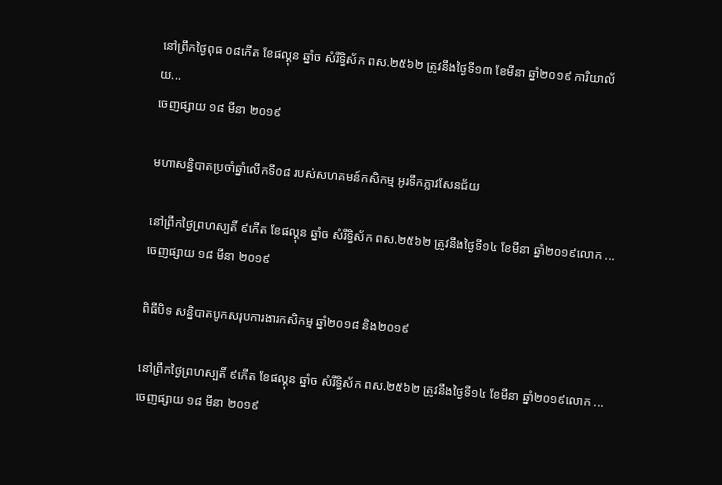នៅព្រឹកថ្ងៃពុធ ០៨កើត ខែផល្គុន ឆ្នាំច សំរឹទ្ធិស័ក ពស.២៥៦២ ត្រូវនឹងថ្ងៃទី១៣ ខែមីនា ឆ្នាំ២០១៩ ការិយាល័យ...
ចេញផ្សាយ ១៨ មីនា ២០១៩

មហាសន្និបាតប្រចាំឆ្នាំលើកទី០៨ របស់សហគមន៍កសិកម្ម អូរទឹកភ្លាវសែនជ័យ

នៅព្រឹកថ្ងៃព្រហស្បតិ៍ ៩កើត ខែផល្គុន ឆ្នាំច សំរឹទ្ធិស័ក ពស.២៥៦២ ត្រូវនឹងថ្ងៃទី១៤ ខែមីនា ឆ្នាំ២០១៩លោក ...
ចេញផ្សាយ ១៨ មីនា ២០១៩

ពិធីបិទ សន្និបាតបូកសរុបការងារកសិកម្ម ឆ្នាំ២០១៨ និង២០១៩

នៅព្រឹកថ្ងៃព្រហស្បតិ៍ ៩កើត ខែផល្គុន ឆ្នាំច សំរឹទ្ធិស័ក ពស.២៥៦២ ត្រូវនឹងថ្ងៃទី១៤ ខែមីនា ឆ្នាំ២០១៩លោក ...
ចេញផ្សាយ ១៨ មីនា ២០១៩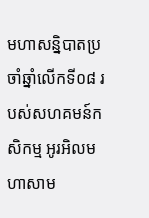មហាសន្និបាតប្រចាំឆ្នាំលើកទី០៨ របស់សហគមន៍កសិកម្ម អូរអិលមហាសាម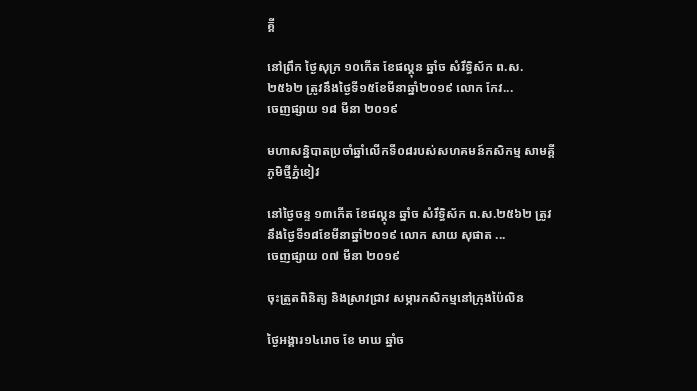គ្គី

នៅព្រឹក ថ្ងៃសុក្រ ១០កើត ខែផល្គុន ឆ្នាំច សំរឹទ្ធិស័ក ព.ស.២៥៦២ ត្រូវនឹងថ្ងៃទី១៥ខែមីនាឆ្នាំ២០១៩ លោក កែវ...
ចេញផ្សាយ ១៨ មីនា ២០១៩

មហាសន្និបាតប្រចាំឆ្នាំលើកទី០៨របស់សហគមន៍កសិកម្ម សាមគ្គីភូមិថ្មីភ្នំខៀវ

នៅថ្ងៃចន្ទ ១៣កើត ខែផល្គុន ឆ្នាំច សំរឹទ្ធិស័ក ព.ស.២៥៦២ ត្រូវនឹងថ្ងៃទី១៨ខែមីនាឆ្នាំ២០១៩ លោក សាយ សុផាត ...
ចេញផ្សាយ ០៧ មីនា ២០១៩

ចុះត្រួតពិនិត្យ និងស្រាវជ្រាវ សម្ភារកសិកម្មនៅក្រុងប៉ៃលិន

ថ្ងៃអង្គារ១៤រោច ខែ មាឃ ឆ្នាំច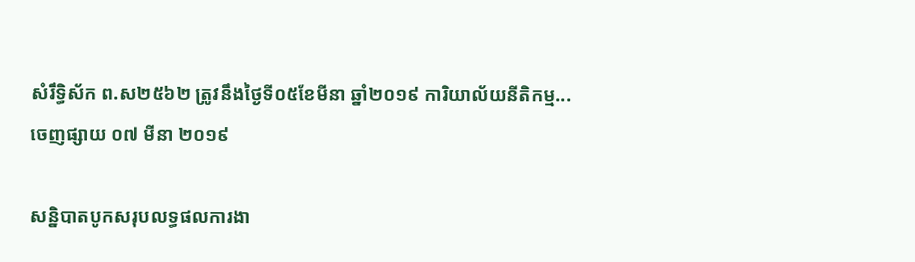សំរឹទ្ធិស័ក ព.ស២៥៦២ ត្រូវនឹងថ្ងៃទី០៥ខែមីនា ឆ្នាំ២០១៩ ការិយាល័យនីតិកម្ម...
ចេញផ្សាយ ០៧ មីនា ២០១៩

សន្និបាតបូកសរុបលទ្ធផលការងា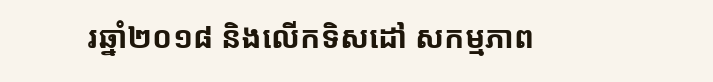រឆ្នាំ២០១៨ និងលើកទិសដៅ សកម្មភាព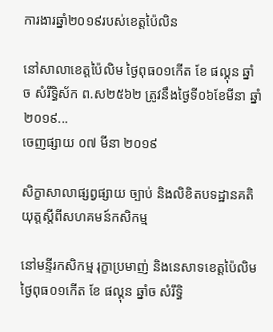ការងារឆ្នាំ២០១៩របស់ខេត្តប៉ៃលិន

នៅសាលាខេត្តប៉ៃលិម ថ្ងៃពុធ០១កើត ខែ ផល្គុន ឆ្នាំច សំរឹទ្ធិស័ក ព.ស២៥៦២ ត្រូវនឹងថ្ងៃទី០៦ខែមីនា ឆ្នាំ២០១៩...
ចេញផ្សាយ ០៧ មីនា ២០១៩

សិក្ខាសាលាផ្សព្វផ្សាយ ច្បាប់ និងលិខិតបទដ្ឋានគតិយុត្តស្តីពីសហគមន៍កសិកម្ម

នៅមន្ទីរកសិកម្ម រុក្ខាប្រមាញ់ និងនេសាទខេត្តប៉ៃលិម ថ្ងៃពុធ០១កើត ខែ ផល្គុន ឆ្នាំច សំរឹទ្ធិ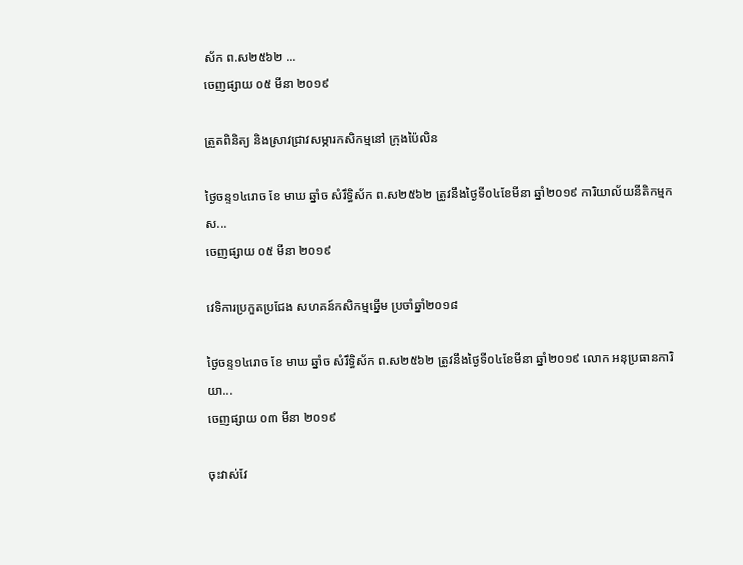ស័ក ព.ស២៥៦២ ...
ចេញផ្សាយ ០៥ មីនា ២០១៩

ត្រួតពិនិត្យ និងស្រាវជ្រាវសម្ភារកសិកម្មនៅ ក្រុងប៉ៃលិន

ថ្ងៃចន្ទ១៤រោច ខែ មាឃ ឆ្នាំច សំរឹទ្ធិស័ក ព.ស២៥៦២ ត្រូវនឹងថ្ងៃទី០៤ខែមីនា ឆ្នាំ២០១៩ ការិយាល័យនីតិកម្មកស...
ចេញផ្សាយ ០៥ មីនា ២០១៩

វេទិការប្រកួតប្រជែង សហគន៍កសិកម្មឆ្នើម ប្រចាំឆ្នាំ២០១៨

ថ្ងៃចន្ទ១៤រោច ខែ មាឃ ឆ្នាំច សំរឹទ្ធិស័ក ព.ស២៥៦២ ត្រូវនឹងថ្ងៃទី០៤ខែមីនា ឆ្នាំ២០១៩ លោក អនុប្រធានការិយា...
ចេញផ្សាយ ០៣ មីនា ២០១៩

ចុះវាស់វែ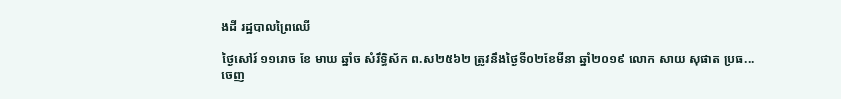ងដី រដ្ឋបាលព្រៃឈើ

ថ្ងៃសៅរ៍ ១១រោច ខែ មាឃ ឆ្នាំច សំរឹទ្ធិស័ក ព.ស២៥៦២ ត្រូវនឹងថ្ងៃទី០២ខែមីនា ឆ្នាំ២០១៩ លោក សាយ សុផាត ប្រធ...
ចេញ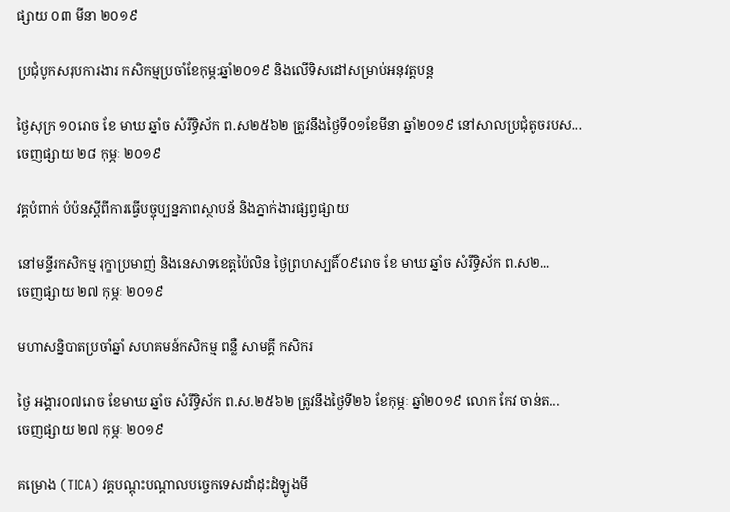ផ្សាយ ០៣ មីនា ២០១៩

ប្រជុំបូកសរុបការងារ កសិកម្មប្រចាំខែកុម្ភ:ឆ្នាំ២០១៩ និងលើទិសដៅសម្រាប់អនុវត្តបន្ត

ថ្ងៃសុក្រ ១០រោច ខែ មាឃ ឆ្នាំច សំរឹទ្ធិស័ក ព.ស២៥៦២ ត្រូវនឹងថ្ងៃទី០១ខែមីនា ឆ្នាំ២០១៩ នៅសាលប្រជុំតូចរបស...
ចេញផ្សាយ ២៨ កុម្ភៈ ២០១៩

វគ្គបំពាក់ បំប៉នស្តីពីការធ្វើបច្ចុប្បន្នភាពស្ថាបន័ និងភ្នាក់ងារផ្សព្វផ្សាយ

នៅមន្ទីរកសិកម្ម រុក្ខាប្រមាញ់ និងនេសាទខេត្តប៉ៃលិន ថ្ងៃព្រហស្បតិ៍០៩រោច ខែ មាឃ ឆ្នាំច សំរឹទ្ធិស័ក ព.ស២...
ចេញផ្សាយ ២៧ កុម្ភៈ ២០១៩

មហាសន្និបាតប្រចាំឆ្នាំ សហគមន៍កសិកម្ម ពន្លឺ សាមគ្គី កសិករ

ថ្ងៃ អង្គារ០៧រោច ខែមាឃ ឆ្នាំច សំរឹទ្ធិស័ក ព.ស.២៥៦២ ត្រូវនឹងថ្ងៃទី២៦ ខែកុម្ភៈ ឆ្នាំ២០១៩ លោក កែវ ចាន់ត...
ចេញផ្សាយ ២៧ កុម្ភៈ ២០១៩

គម្រោង (TICA) វគ្គបណ្តុះបណ្តាលបច្ចេកទេសដាំដុះដំឡូងមី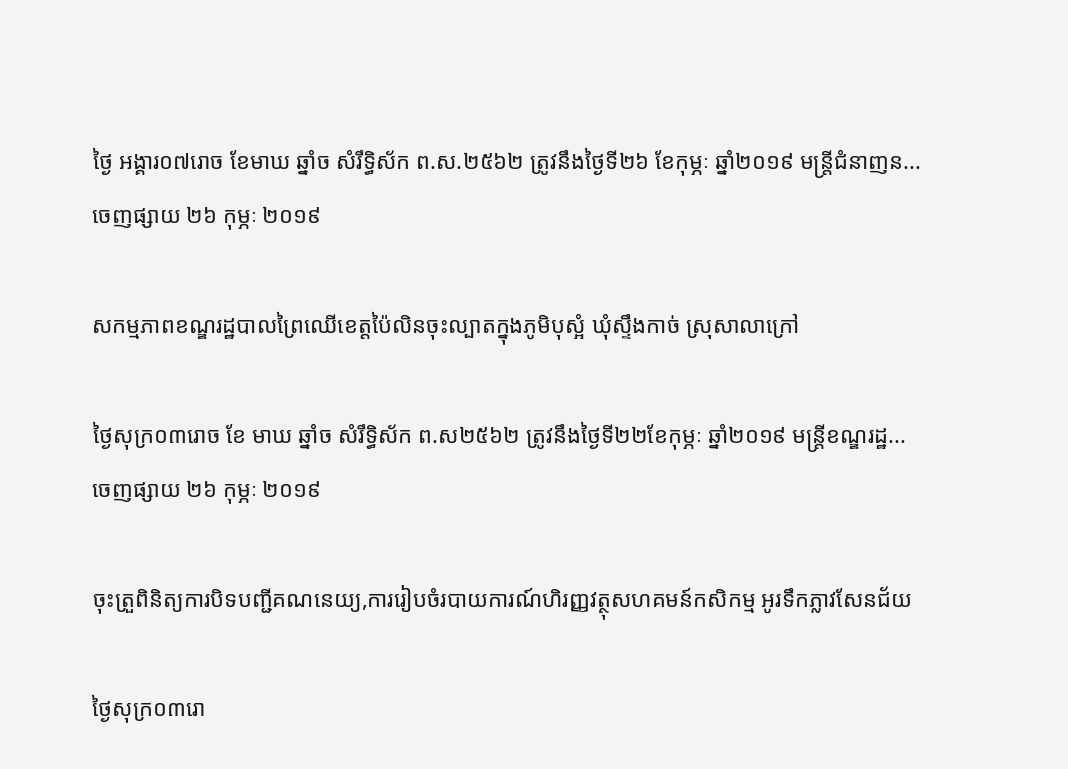ថ្ងៃ អង្គារ០៧រោច ខែមាឃ ឆ្នាំច សំរឹទ្ធិស័ក ព.ស.២៥៦២ ត្រូវនឹងថ្ងៃទី២៦ ខែកុម្ភៈ ឆ្នាំ២០១៩ មន្ត្រីជំនាញន...
ចេញផ្សាយ ២៦ កុម្ភៈ ២០១៩

សកម្មភាពខណ្ឌរដ្ឋបាលព្រៃឈើខេត្តប៉ៃលិនចុះល្បាតក្នុងភូមិបុស្អំ ឃុំស្ទឹងកាច់ ស្រុសាលាក្រៅ

ថ្ងៃសុក្រ០៣រោច ខែ មាឃ ឆ្នាំច សំរឹទ្ធិស័ក ព.ស២៥៦២ ត្រូវនឹងថ្ងៃទី២២ខែកុម្ភៈ ឆ្នាំ២០១៩ មន្ត្រីខណ្ឌរដ្ឋ...
ចេញផ្សាយ ២៦ កុម្ភៈ ២០១៩

ចុះត្រួពិនិត្យការបិទបញ្ជីគណនេយ្យ,ការរៀបចំរបាយការណ៍ហិរញ្ញវត្ថុសហគមន៍កសិកម្ម អូរទឹកភ្លាវសែនជ័យ

ថ្ងៃសុក្រ០៣រោ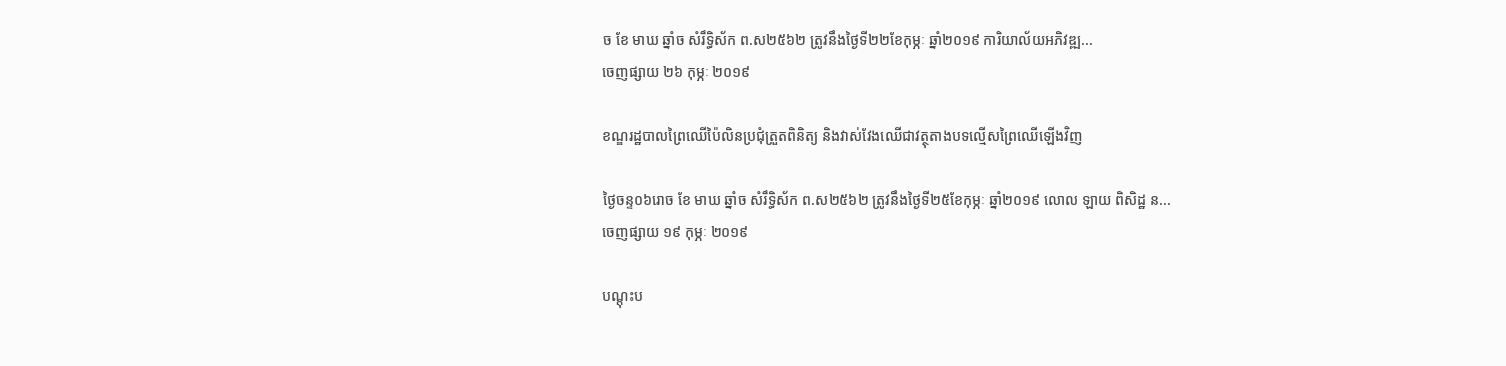ច ខែ មាឃ ឆ្នាំច សំរឹទ្ធិស័ក ព.ស២៥៦២ ត្រូវនឹងថ្ងៃទី២២ខែកុម្ភៈ ឆ្នាំ២០១៩ ការិយាល័យអភិវឌ្ឍ...
ចេញផ្សាយ ២៦ កុម្ភៈ ២០១៩

ខណ្ឌរដ្ឋបាលព្រៃឈើប៉ៃលិនប្រជុំត្រួតពិនិត្យ និងវាស់វែងឈើជាវត្ថុតាងបទល្មើសព្រៃឈើឡើងវិញ

ថ្ងៃចន្ទ០៦រោច ខែ មាឃ ឆ្នាំច សំរឹទ្ធិស័ក ព.ស២៥៦២ ត្រូវនឹងថ្ងៃទី២៥ខែកុម្ភៈ ឆ្នាំ២០១៩ លោល ឡាយ ពិសិដ្ឋ ន...
ចេញផ្សាយ ១៩ កុម្ភៈ ២០១៩

បណ្តុះប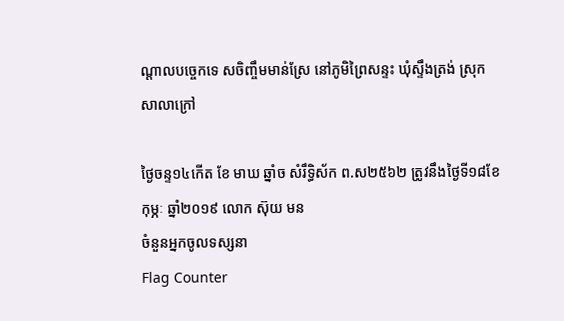ណ្តាលបច្ចេកទេ សចិញ្ចឹមមាន់ស្រែ នៅភូមិព្រៃសន្ទះ ឃុំស្ទឹងត្រង់ ស្រុកសាលាក្រៅ

ថ្ងៃចន្ទ១៤កើត ខែ មាឃ ឆ្នាំច សំរឹទ្ធិស័ក ព.ស២៥៦២ ត្រូវនឹងថ្ងៃទី១៨ខែកុម្ភៈ ឆ្នាំ២០១៩ លោក ស៊ុយ មន
ចំនួនអ្នកចូលទស្សនា
Flag Counter